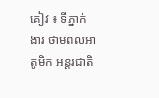គៀវ ៖ ទីភ្នាក់ងារ ថាមពលអាតូមិក អន្តរជាតិ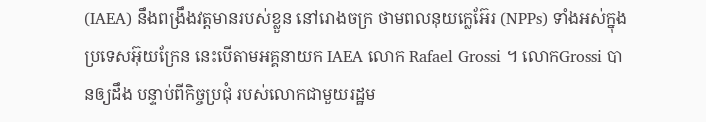(IAEA) នឹងពង្រឹងវត្តមានរបស់ខ្លួន នៅរោងចក្រ ថាមពលនុយក្លេអ៊ែរ (NPPs) ទាំងអស់ក្នុងប្រទេសអ៊ុយក្រែន នេះបើតាមអគ្គនាយក IAEA លោក Rafael Grossi ។ លោកGrossi បានឲ្យដឹង បន្ទាប់ពីកិច្ចប្រជុំ របស់លោកជាមួយរដ្ឋម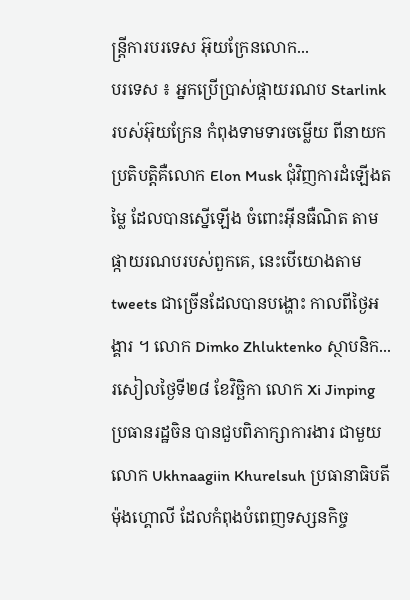ន្ត្រីការបរទេស អ៊ុយក្រែនលោក...
បរទេស ៖ អ្នកប្រើប្រាស់ផ្កាយរណប Starlink របស់អ៊ុយក្រែន កំពុងទាមទារចម្លើយ ពីនាយកប្រតិបត្តិគឺលោក Elon Musk ជុំវិញការដំឡើងតម្លៃ ដែលបានស្នើឡើង ចំពោះអ៊ីនធឺណិត តាមផ្កាយរណបរបស់ពួកគេ, នេះបើយោងតាម tweets ជាច្រើនដែលបានបង្ហោះ កាលពីថ្ងៃអង្គារ ។ លោក Dimko Zhluktenko ស្ថាបនិក...
រសៀលថ្ងៃទី២៨ ខែវិចិ្ឆកា លោក Xi Jinping ប្រធានរដ្ឋចិន បានជួបពិភាក្សាការងារ ជាមួយលោក Ukhnaagiin Khurelsuh ប្រធានាធិបតីម៉ុងហ្គោលី ដែលកំពុងបំពេញទស្សនកិច្ច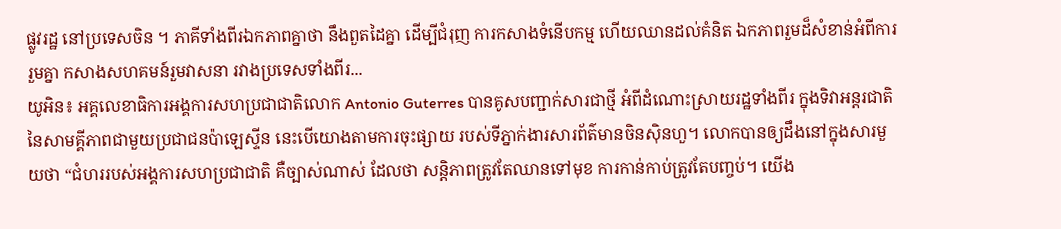ផ្លូវរដ្ឋ នៅប្រទេសចិន ។ ភាគីទាំងពីរឯកភាពគ្នាថា នឹងពួតដៃគ្នា ដើម្បីជំរុញ ការកសាងទំនើបកម្ម ហើយឈានដល់គំនិត ឯកភាពរួមដ៏សំខាន់អំពីការរួមគ្នា កសាងសហគមន៍រួមវាសនា រវាងប្រទេសទាំងពីរ...
យូអិន៖ អគ្គលេខាធិការអង្គការសហប្រជាជាតិលោក Antonio Guterres បានគូសបញ្ជាក់សារជាថ្មី អំពីដំណោះស្រាយរដ្ឋទាំងពីរ ក្នុងទិវាអន្តរជាតិ នៃសាមគ្គីភាពជាមួយប្រជាជនប៉ាឡេស្ទីន នេះបើយោងតាមការចុះផ្សាយ របស់ទីភ្នាក់ងារសារព័ត៌មានចិនស៊ិនហួ។ លោកបានឲ្យដឹងនៅក្នុងសារមួយថា “ជំហររបស់អង្គការសហប្រជាជាតិ គឺច្បាស់ណាស់ ដែលថា សន្តិភាពត្រូវតែឈានទៅមុខ ការកាន់កាប់ត្រូវតែបញ្ចប់។ យើង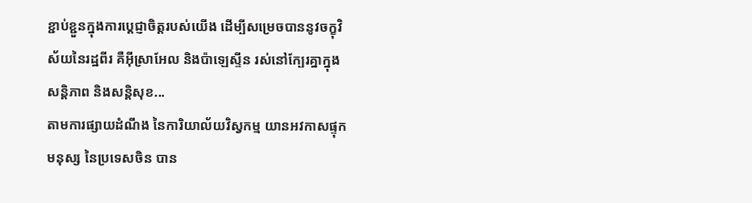ខ្ជាប់ខ្ជួនក្នុងការប្តេជ្ញាចិត្តរបស់យើង ដើម្បីសម្រេចបាននូវចក្ខុវិស័យនៃរដ្ឋពីរ គឺអ៊ីស្រាអែល និងប៉ាឡេស្ទីន រស់នៅក្បែរគ្នាក្នុងសន្តិភាព និងសន្តិសុខ...
តាមការផ្សាយដំណឹង នៃការិយាល័យវិស្វកម្ម យានអវកាសផ្ទុកមនុស្ស នៃប្រទេសចិន បាន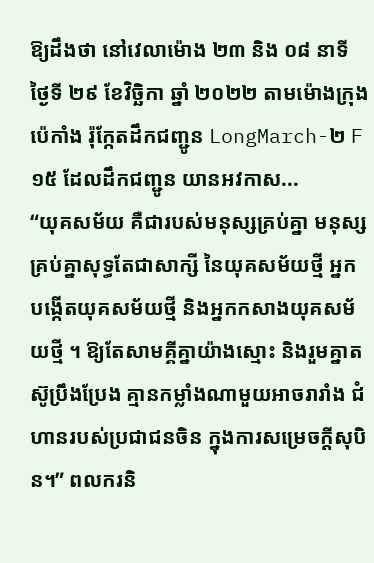ឱ្យដឹងថា នៅវេលាម៉ោង ២៣ និង ០៨ នាទី ថ្ងៃទី ២៩ ខែវិច្ឆិកា ឆ្នាំ ២០២២ តាមម៉ោងក្រុងប៉េកាំង រ៉ុក្កែតដឹកជញ្ជូន LongMarch-២ F ១៥ ដែលដឹកជញ្ជូន យានអវកាស...
“យុគសម័យ គឺជារបស់មនុស្សគ្រប់គ្នា មនុស្សគ្រប់គ្នាសុទ្ធតែជាសាក្សី នៃយុគសម័យថ្មី អ្នកបង្កើតយុគសម័យថ្មី និងអ្នកកសាងយុគសម័យថ្មី ។ ឱ្យតែសាមគ្គីគ្នាយ៉ាងស្មោះ និងរួមគ្នាតស៊ូប្រឹងប្រែង គ្មានកម្លាំងណាមួយអាចរារាំង ជំហានរបស់ប្រជាជនចិន ក្នុងការសម្រេចក្តីសុបិន។” ពលករនិ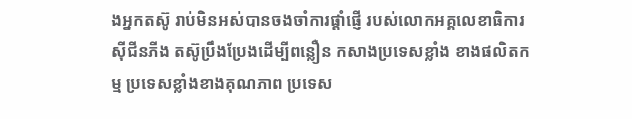ងអ្នកតស៊ូ រាប់មិនអស់បានចងចាំការផ្តាំផ្ញើ របស់លោកអគ្គលេខាធិការស៊ីជីនភីង តស៊ូប្រឹងប្រែងដើម្បីពន្លឿន កសាងប្រទេសខ្លាំង ខាងផលិតកម្ម ប្រទេសខ្លាំងខាងគុណភាព ប្រទេស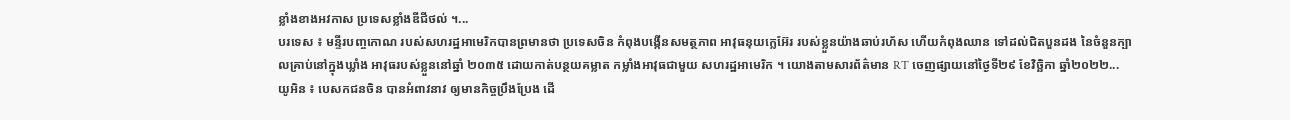ខ្លាំងខាងអវកាស ប្រទេសខ្លាំងឌីជីថល់ ។...
បរទេស ៖ មន្ទីរបញ្ចកោណ របស់សហរដ្ឋអាមេរិកបានព្រមានថា ប្រទេសចិន កំពុងបង្កើនសមត្ថភាព អាវុធនុយក្លេអ៊ែរ របស់ខ្លួនយ៉ាងឆាប់រហ័ស ហើយកំពុងឈាន ទៅដល់ជិតបួនដង នៃចំនួនក្បាលគ្រាប់នៅក្នុងឃ្លាំង អាវុធរបស់ខ្លួននៅឆ្នាំ ២០៣៥ ដោយកាត់បន្ថយគម្លាត កម្លាំងអាវុធជាមួយ សហរដ្ឋអាមេរិក ។ យោងតាមសារព័ត៌មាន RT ចេញផ្សាយនៅថ្ងៃទី២៩ ខែវិច្ឆិកា ឆ្នាំ២០២២...
យូអិន ៖ បេសកជនចិន បានអំពាវនាវ ឲ្យមានកិច្ចប្រឹងប្រែង ដើ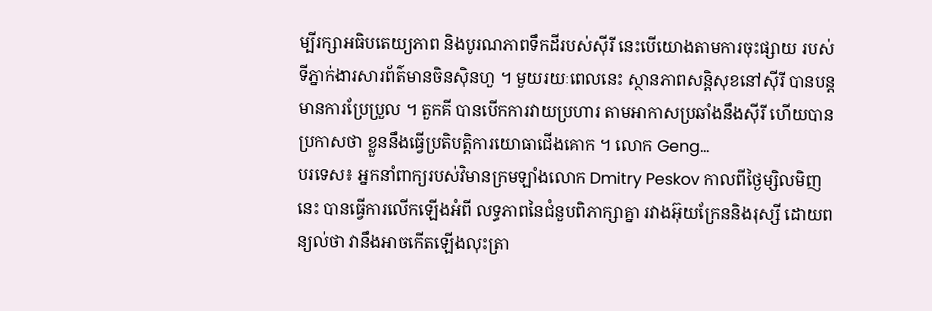ម្បីរក្សាអធិបតេយ្យភាព និងបូរណភាពទឹកដីរបស់ស៊ីរី នេះបើយោងតាមការចុះផ្សាយ របស់ទីភ្នាក់ងារសារព័ត៌មានចិនស៊ិនហួ ។ មួយរយៈពេលនេះ ស្ថានភាពសន្តិសុខនៅស៊ីរី បានបន្តមានការប្រែប្រួល ។ តួកគី បានបើកការវាយប្រហារ តាមអាកាសប្រឆាំងនឹងស៊ីរី ហើយបានប្រកាសថា ខ្លួននឹងធ្វើប្រតិបត្តិការយោធាជើងគោក ។ លោក Geng...
បរទេស៖ អ្នកនាំពាក្យរបស់វិមានក្រមឡាំងលោក Dmitry Peskov កាលពីថ្ងៃម្សិលមិញនេះ បានធ្វើការលើកឡើងអំពី លទ្ធភាពនៃជំនួបពិភាក្សាគ្នា រវាងអ៊ុយក្រែននិងរុស្សី ដោយពន្យល់ថា វានឹងអាចកើតឡើងលុះត្រា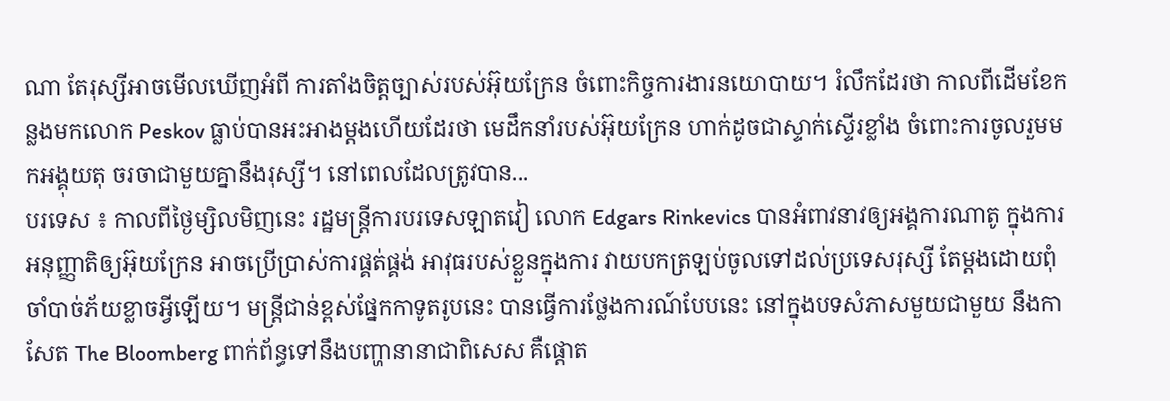ណា តែរុស្សីអាចមើលឃើញអំពី ការតាំងចិត្តច្បាស់របស់អ៊ុយក្រែន ចំពោះកិច្ចការងារនយោបាយ។ រំលឹកដែរថា កាលពីដើមខែកន្លងមកលោក Peskov ធ្លាប់បានអះអាងម្តងហើយដែរថា មេដឹកនាំរបស់អ៊ុយក្រែន ហាក់ដូចជាស្ទាក់ស្ទើរខ្លាំង ចំពោះការចូលរួមមកអង្គុយតុ ចរចាជាមួយគ្នានឹងរុស្សី។ នៅពេលដែលត្រូវបាន...
បរទេស ៖ កាលពីថ្ងៃម្សិលមិញនេះ រដ្ឋមន្ត្រីការបរទេសឡាតវៀ លោក Edgars Rinkevics បានអំពាវនាវឲ្យអង្គការណាតូ ក្នុងការអនុញ្ញាតិឲ្យអ៊ុយក្រែន អាចប្រើប្រាស់ការផ្គត់ផ្គង់ អាវុធរបស់ខ្លួនក្នុងការ វាយបកត្រឡប់ចូលទៅដល់ប្រទេសរុស្សី តែម្តងដោយពុំចាំបាច់ភ័យខ្លាចអ្វីឡើយ។ មន្ត្រីជាន់ខ្ពស់ផ្នែកកាទូតរូបនេះ បានធ្វើការថ្លែងការណ៍បែបនេះ នៅក្នុងបទសំភាសមួយជាមួយ នឹងកាសែត The Bloomberg ពាក់ព័ន្ធទៅនឹងបញ្ហានានាជាពិសេស គឺផ្តោត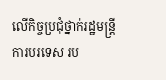លើកិច្ចប្រជុំថ្នាក់រដ្ឋមន្ត្រីការបរទេស រប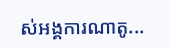ស់អង្គការណាតូ...